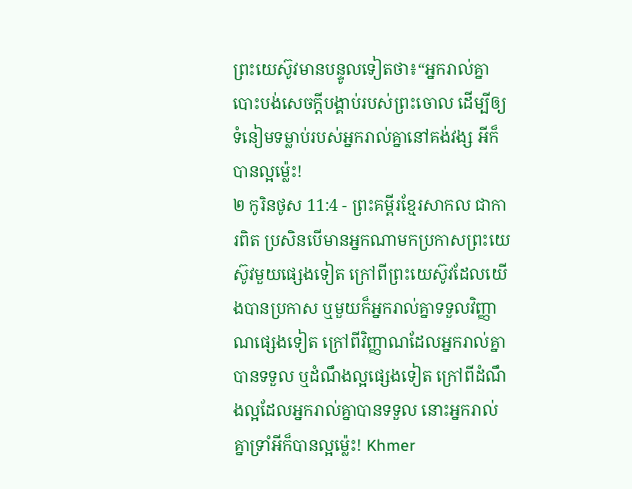ព្រះយេស៊ូវមានបន្ទូលទៀតថា៖“អ្នករាល់គ្នាបោះបង់សេចក្ដីបង្គាប់របស់ព្រះចោល ដើម្បីឲ្យទំនៀមទម្លាប់របស់អ្នករាល់គ្នានៅគង់វង្ស អីក៏បានល្អម្ល៉េះ!
២ កូរិនថូស 11:4 - ព្រះគម្ពីរខ្មែរសាកល ជាការពិត ប្រសិនបើមានអ្នកណាមកប្រកាសព្រះយេស៊ូវមួយផ្សេងទៀត ក្រៅពីព្រះយេស៊ូវដែលយើងបានប្រកាស ឬមួយក៏អ្នករាល់គ្នាទទួលវិញ្ញាណផ្សេងទៀត ក្រៅពីវិញ្ញាណដែលអ្នករាល់គ្នាបានទទួល ឬដំណឹងល្អផ្សេងទៀត ក្រៅពីដំណឹងល្អដែលអ្នករាល់គ្នាបានទទួល នោះអ្នករាល់គ្នាទ្រាំអីក៏បានល្អម្ល៉េះ! Khmer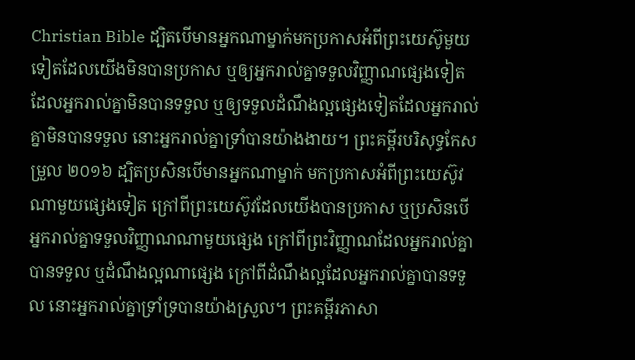Christian Bible ដ្បិតបើមានអ្នកណាម្នាក់មកប្រកាសអំពីព្រះយេស៊ូមួយទៀតដែលយើងមិនបានប្រកាស ឬឲ្យអ្នករាល់គ្នាទទួលវិញ្ញាណផ្សេងទៀតដែលអ្នករាល់គ្នាមិនបានទទួល ឬឲ្យទទួលដំណឹងល្អផ្សេងទៀតដែលអ្នករាល់គ្នាមិនបានទទួល នោះអ្នករាល់គ្នាទ្រាំបានយ៉ាងងាយ។ ព្រះគម្ពីរបរិសុទ្ធកែសម្រួល ២០១៦ ដ្បិតប្រសិនបើមានអ្នកណាម្នាក់ មកប្រកាសអំពីព្រះយេស៊ូវណាមួយផ្សេងទៀត ក្រៅពីព្រះយេស៊ូវដែលយើងបានប្រកាស ឬប្រសិនបើអ្នករាល់គ្នាទទួលវិញ្ញាណណាមួយផ្សេង ក្រៅពីព្រះវិញ្ញាណដែលអ្នករាល់គ្នាបានទទួល ឬដំណឹងល្អណាផ្សេង ក្រៅពីដំណឹងល្អដែលអ្នករាល់គ្នាបានទទួល នោះអ្នករាល់គ្នាទ្រាំទ្របានយ៉ាងស្រួល។ ព្រះគម្ពីរភាសា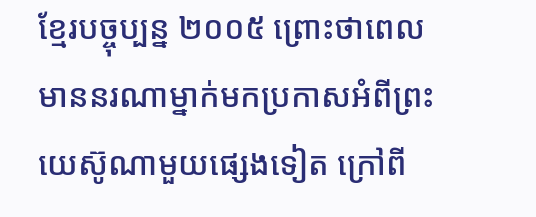ខ្មែរបច្ចុប្បន្ន ២០០៥ ព្រោះថាពេលមាននរណាម្នាក់មកប្រកាសអំពីព្រះយេស៊ូណាមួយផ្សេងទៀត ក្រៅពី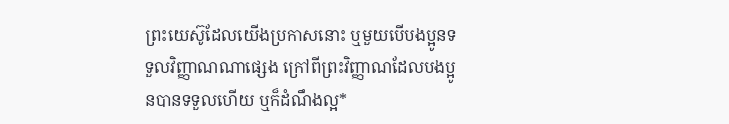ព្រះយេស៊ូដែលយើងប្រកាសនោះ ឬមួយបើបងប្អូនទទួលវិញ្ញាណណាផ្សេង ក្រៅពីព្រះវិញ្ញាណដែលបងប្អូនបានទទួលហើយ ឬក៏ដំណឹងល្អ*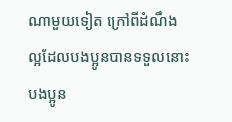ណាមួយទៀត ក្រៅពីដំណឹងល្អដែលបងប្អូនបានទទួលនោះ បងប្អូន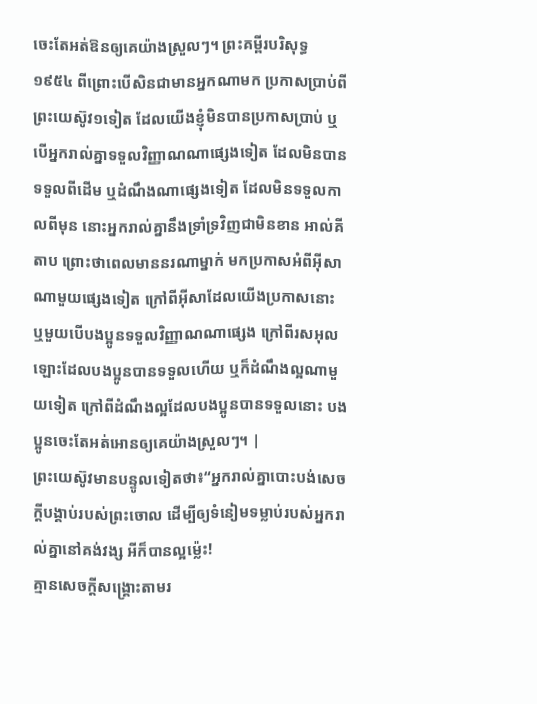ចេះតែអត់ឱនឲ្យគេយ៉ាងស្រួលៗ។ ព្រះគម្ពីរបរិសុទ្ធ ១៩៥៤ ពីព្រោះបើសិនជាមានអ្នកណាមក ប្រកាសប្រាប់ពីព្រះយេស៊ូវ១ទៀត ដែលយើងខ្ញុំមិនបានប្រកាសប្រាប់ ឬបើអ្នករាល់គ្នាទទួលវិញ្ញាណណាផ្សេងទៀត ដែលមិនបានទទួលពីដើម ឬដំណឹងណាផ្សេងទៀត ដែលមិនទទួលកាលពីមុន នោះអ្នករាល់គ្នានឹងទ្រាំទ្រវិញជាមិនខាន អាល់គីតាប ព្រោះថាពេលមាននរណាម្នាក់ មកប្រកាសអំពីអ៊ីសាណាមួយផ្សេងទៀត ក្រៅពីអ៊ីសាដែលយើងប្រកាសនោះ ឬមួយបើបងប្អូនទទួលវិញ្ញាណណាផ្សេង ក្រៅពីរសអុលឡោះដែលបងប្អូនបានទទួលហើយ ឬក៏ដំណឹងល្អណាមួយទៀត ក្រៅពីដំណឹងល្អដែលបងប្អូនបានទទួលនោះ បងប្អូនចេះតែអត់អោនឲ្យគេយ៉ាងស្រួលៗ។ |
ព្រះយេស៊ូវមានបន្ទូលទៀតថា៖“អ្នករាល់គ្នាបោះបង់សេចក្ដីបង្គាប់របស់ព្រះចោល ដើម្បីឲ្យទំនៀមទម្លាប់របស់អ្នករាល់គ្នានៅគង់វង្ស អីក៏បានល្អម្ល៉េះ!
គ្មានសេចក្ដីសង្គ្រោះតាមរ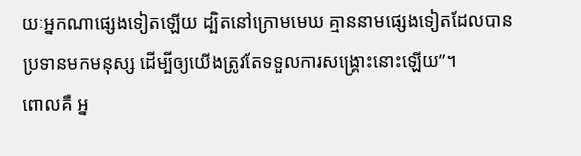យៈអ្នកណាផ្សេងទៀតឡើយ ដ្បិតនៅក្រោមមេឃ គ្មាននាមផ្សេងទៀតដែលបានប្រទានមកមនុស្ស ដើម្បីឲ្យយើងត្រូវតែទទួលការសង្គ្រោះនោះឡើយ”។
ពោលគឺ អ្ន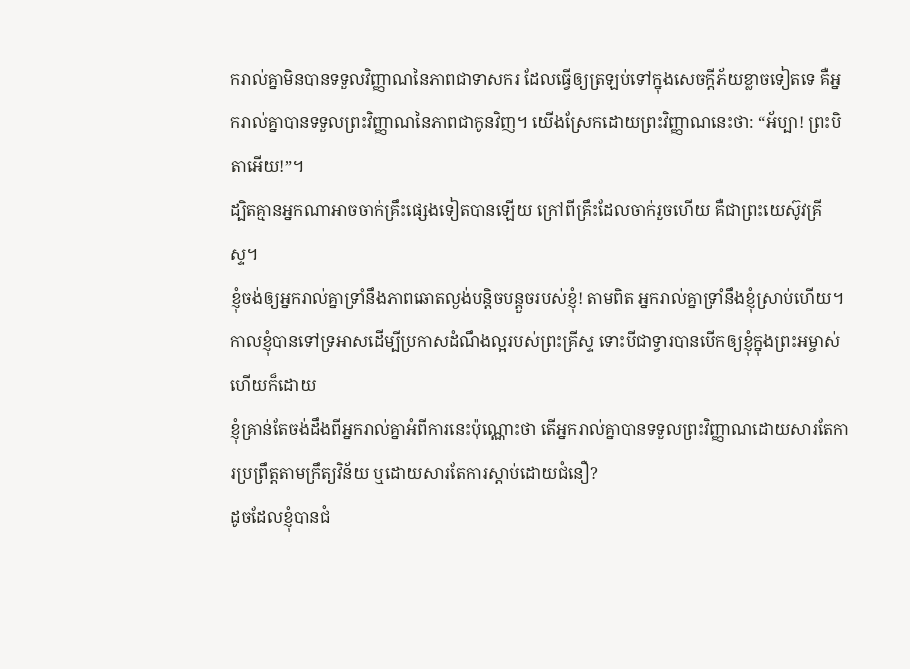ករាល់គ្នាមិនបានទទួលវិញ្ញាណនៃភាពជាទាសករ ដែលធ្វើឲ្យត្រឡប់ទៅក្នុងសេចក្ដីភ័យខ្លាចទៀតទេ គឺអ្នករាល់គ្នាបានទទួលព្រះវិញ្ញាណនៃភាពជាកូនវិញ។ យើងស្រែកដោយព្រះវិញ្ញាណនេះថា: “អ័ប្បា! ព្រះបិតាអើយ!”។
ដ្បិតគ្មានអ្នកណាអាចចាក់គ្រឹះផ្សេងទៀតបានឡើយ ក្រៅពីគ្រឹះដែលចាក់រួចហើយ គឺជាព្រះយេស៊ូវគ្រីស្ទ។
ខ្ញុំចង់ឲ្យអ្នករាល់គ្នាទ្រាំនឹងភាពឆោតល្ងង់បន្តិចបន្តួចរបស់ខ្ញុំ! តាមពិត អ្នករាល់គ្នាទ្រាំនឹងខ្ញុំស្រាប់ហើយ។
កាលខ្ញុំបានទៅទ្រអាសដើម្បីប្រកាសដំណឹងល្អរបស់ព្រះគ្រីស្ទ ទោះបីជាទ្វារបានបើកឲ្យខ្ញុំក្នុងព្រះអម្ចាស់ហើយក៏ដោយ
ខ្ញុំគ្រាន់តែចង់ដឹងពីអ្នករាល់គ្នាអំពីការនេះប៉ុណ្ណោះថា តើអ្នករាល់គ្នាបានទទួលព្រះវិញ្ញាណដោយសារតែការប្រព្រឹត្តតាមក្រឹត្យវិន័យ ឬដោយសារតែការស្ដាប់ដោយជំនឿ?
ដូចដែលខ្ញុំបានជំ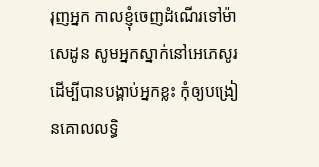រុញអ្នក កាលខ្ញុំចេញដំណើរទៅម៉ាសេដូន សូមអ្នកស្នាក់នៅអេភេសូរ ដើម្បីបានបង្គាប់អ្នកខ្លះ កុំឲ្យបង្រៀនគោលលទ្ធិ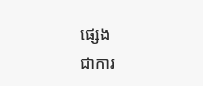ផ្សេង
ជាការ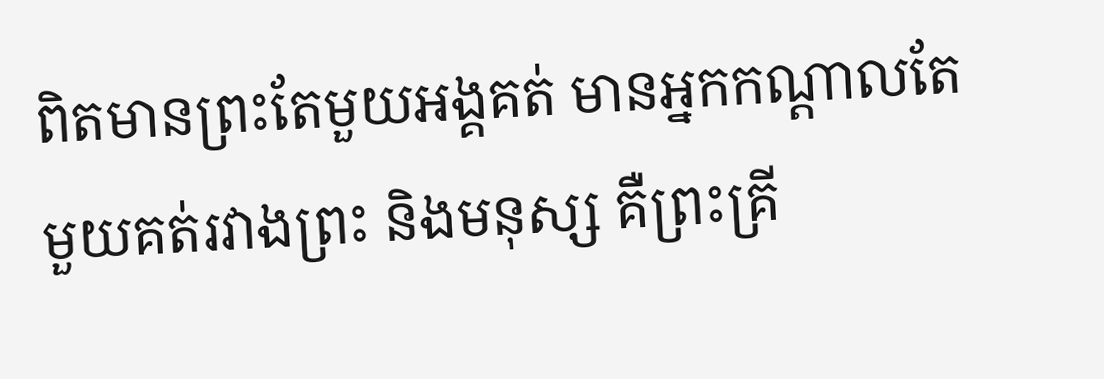ពិតមានព្រះតែមួយអង្គគត់ មានអ្នកកណ្ដាលតែមួយគត់រវាងព្រះ និងមនុស្ស គឺព្រះគ្រី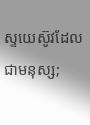ស្ទយេស៊ូវដែលជាមនុស្ស;